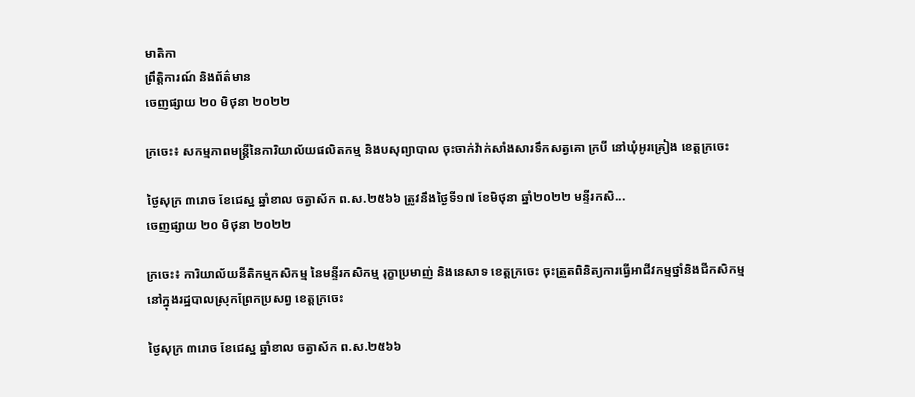មាតិកា
ព្រឹត្តិការណ៍ និងព័ត៌មាន
ចេញផ្សាយ ២០ មិថុនា ២០២២

ក្រចេះ៖ សកម្មភាពមន្រ្តីនៃការិយាល័យផលិតកម្ម និងបសុព្យាបាល ចុះចាក់វ៉ាក់សាំងសារទឹកសត្វគោ ក្របី នៅឃុំអូរគ្រៀង ខេត្តក្រចេះ

ថ្ងៃសុក្រ ៣រោច ខែជេស្ឋ ឆ្នាំខាល ចត្វាស័ក ព.ស.២៥៦៦ ត្រូវនឹងថ្ងៃទី១៧ ខែមិថុនា ឆ្នាំ២០២២ មន្ទីរកសិ...
ចេញផ្សាយ ២០ មិថុនា ២០២២

ក្រចេះ៖ ការិយាល័យនីតិកម្មកសិកម្ម នៃមន្ទីរកសិកម្ម រុក្ខាប្រមាញ់ និងនេសាទ ខេត្តក្រចេះ ចុះត្រួតពិនិត្យការធ្វើអាជីវកម្មថ្នាំនិងជីកសិកម្ម នៅក្នុងរដ្ឋបាលស្រុកព្រែកប្រសព្វ ខេត្តក្រចេះ

ថ្ងៃសុក្រ ៣រោច ខែជេស្ឋ ឆ្នាំខាល ចត្វាស័ក ព.ស.២៥៦៦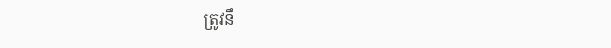ត្រូវនឹ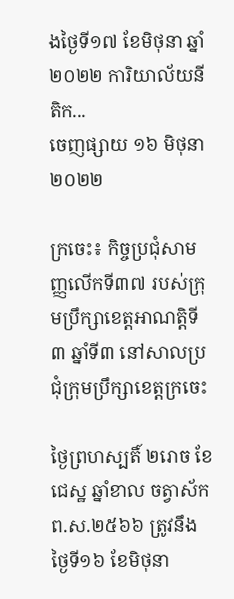ងថ្ងៃទី១៧ ខែមិថុនា ឆ្នាំ២០២២ ការិយាល័យនីតិក...
ចេញផ្សាយ ១៦ មិថុនា ២០២២

ក្រចេះ៖ កិច្ចប្រជុំសាមញ្ញលើកទី៣៧ របស់ក្រុមប្រឹក្សាខេត្តអាណត្តិទី៣ ឆ្នាំទី៣ នៅសាលប្រជុំក្រុមប្រឹក្សាខេត្តក្រចេះ

ថ្ងៃព្រហស្បតិ៍ ២រោច ខែជេស្ឋ ឆ្នាំខាល ចត្វាស័ក ព.ស.២៥៦៦ ត្រូវនឹងថ្ងៃទី១៦ ខែមិថុនា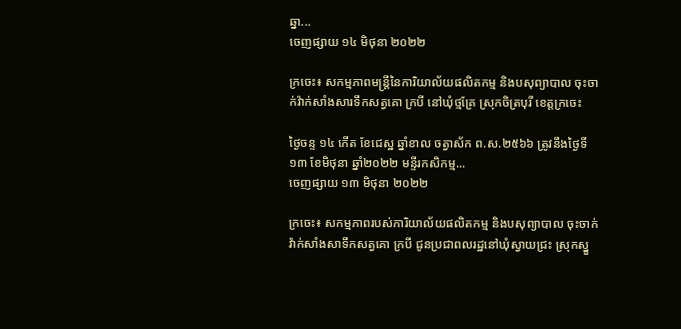ឆ្នា...
ចេញផ្សាយ ១៤ មិថុនា ២០២២

ក្រចេះ៖ សកម្មភាពមន្រ្តីនៃការិយាល័យផលិតកម្ម និងបសុព្យាបាល ចុះចាក់វ៉ាក់សាំងសារទឹកសត្វគោ ក្របី នៅឃុំថ្មគ្រែ ស្រុកចិត្របុរី ខេត្តក្រចេះ

ថ្ងៃចន្ទ ១៤ កើត ខែជេស្ឋ ឆ្នាំខាល ចត្វាស័ក ព.ស.២៥៦៦ ត្រូវនឹងថ្ងៃទី១៣ ខែមិថុនា ឆ្នាំ២០២២ មន្ទីរកសិកម្ម...
ចេញផ្សាយ ១៣ មិថុនា ២០២២

ក្រចេះ៖ សកម្មភាពរបស់ការិយាល័យផលិតកម្ម និងបសុព្យាបាល ចុះចាក់វ៉ាក់សាំងសាទឹកសត្វគោ ក្របី ជូនប្រជាពលរដ្ឋនៅឃុំស្វាយជ្រះ ស្រុកស្នួ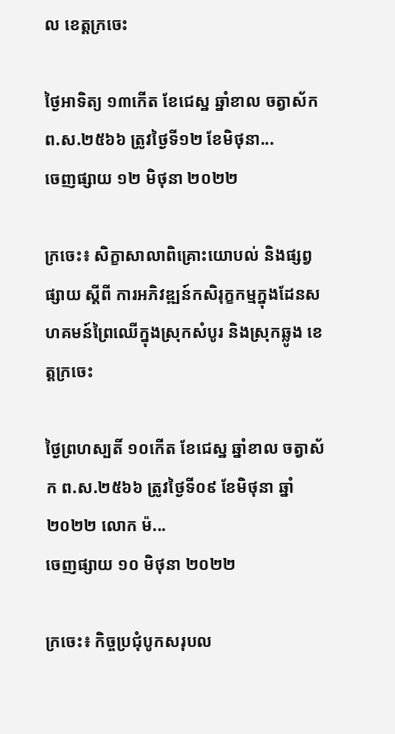ល ខេត្តក្រចេះ

ថ្ងៃអាទិត្យ ១៣កើត ខែជេស្ឋ ឆ្នាំខាល ចត្វាស័ក ព.ស.២៥៦៦ ត្រូវថ្ងៃទី១២ ខែមិថុនា...
ចេញផ្សាយ ១២ មិថុនា ២០២២

ក្រចេះ៖ សិក្ខាសាលាពិគ្រោះយោបល់ និងផ្សព្វផ្សាយ ស្តីពី ការអភិវឌ្ឍន៍កសិរុក្ខកម្មក្នុងដែនសហគមន៍ព្រៃឈើក្នុងស្រុកសំបូរ និងស្រុកឆ្លូង ខេត្តក្រចេះ

ថ្ងៃព្រហស្បតិ៍ ១០កើត ខែជេស្ឋ ឆ្នាំខាល ចត្វាស័ក ព.ស.២៥៦៦ ត្រូវថ្ងៃទី០៩ ខែមិថុនា ឆ្នាំ២០២២ លោក ម៉...
ចេញផ្សាយ ១០ មិថុនា ២០២២

ក្រចេះ៖ កិច្ចប្រជុំបូកសរុបល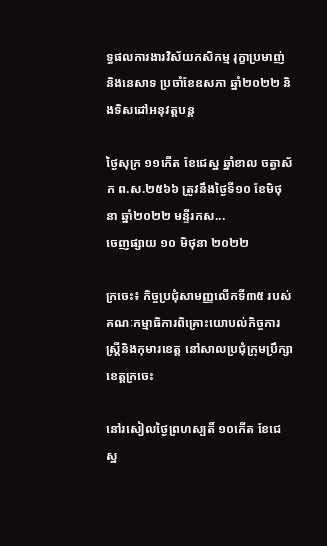ទ្ធផលការងារវិស័យកសិកម្ម រុក្ខាប្រមាញ់ និងនេសាទ ប្រចាំខែឧសភា ឆ្នាំ២០២២ និងទិសដៅអនុវត្តបន្ត

ថ្ងៃសុក្រ ១១កើត ខែជេស្ឋ ឆ្នាំខាល ចត្វាស័ក ព.ស.២៥៦៦ ត្រូវនឹងថ្ងៃទី១០ ខែមិថុនា ឆ្នាំ២០២២ មន្ទីរកស...
ចេញផ្សាយ ១០ មិថុនា ២០២២

ក្រចេះ៖ កិច្ចប្រជុំសាមញ្ញលើកទី៣៥ របស់គណៈកម្មាធិការពិគ្រោះយោបល់កិច្ចការស្ត្រីនិងកុមារខេត្ត នៅសាលប្រជុំក្រុមប្រឹក្សាខេត្តក្រចេះ

នៅរសៀលថ្ងៃព្រហស្បតិ៍ ១០កើត ខែជេស្ឋ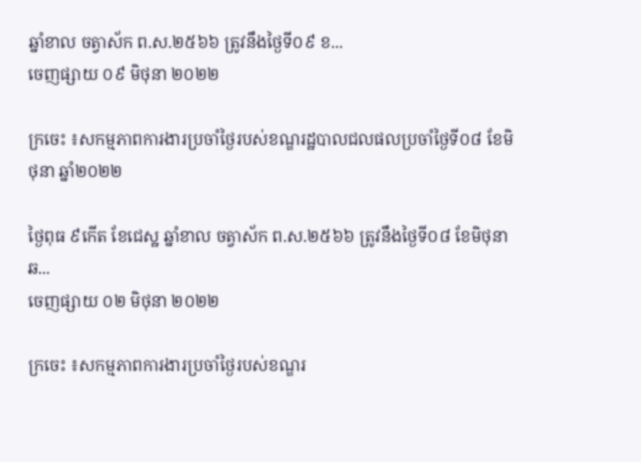ឆ្នាំខាល ចត្វាស័ក ព.ស.២៥៦៦ ត្រូវនឹងថ្ងៃទី០៩ ខ...
ចេញផ្សាយ ០៩ មិថុនា ២០២២

ក្រចេះ ៖សកម្មភាពការងារប្រចាំថ្ងៃរបស់ខណ្ឌរដ្ឋបាលជលផលប្រចាំថ្ងៃទី០៨ ខែមិថុនា ឆ្នាំ២០២២

ថ្ងៃពុធ ៩កើត ខែជេស្ឋ ឆ្នាំខាល ចត្វាស័ក ព.ស.២៥៦៦ ត្រូវនឹងថ្ងៃទី០៨ ខែមិថុនា ឆ...
ចេញផ្សាយ ០២ មិថុនា ២០២២

ក្រចេះ ៖សកម្មភាពការងារប្រចាំថ្ងៃរបស់ខណ្ឌរ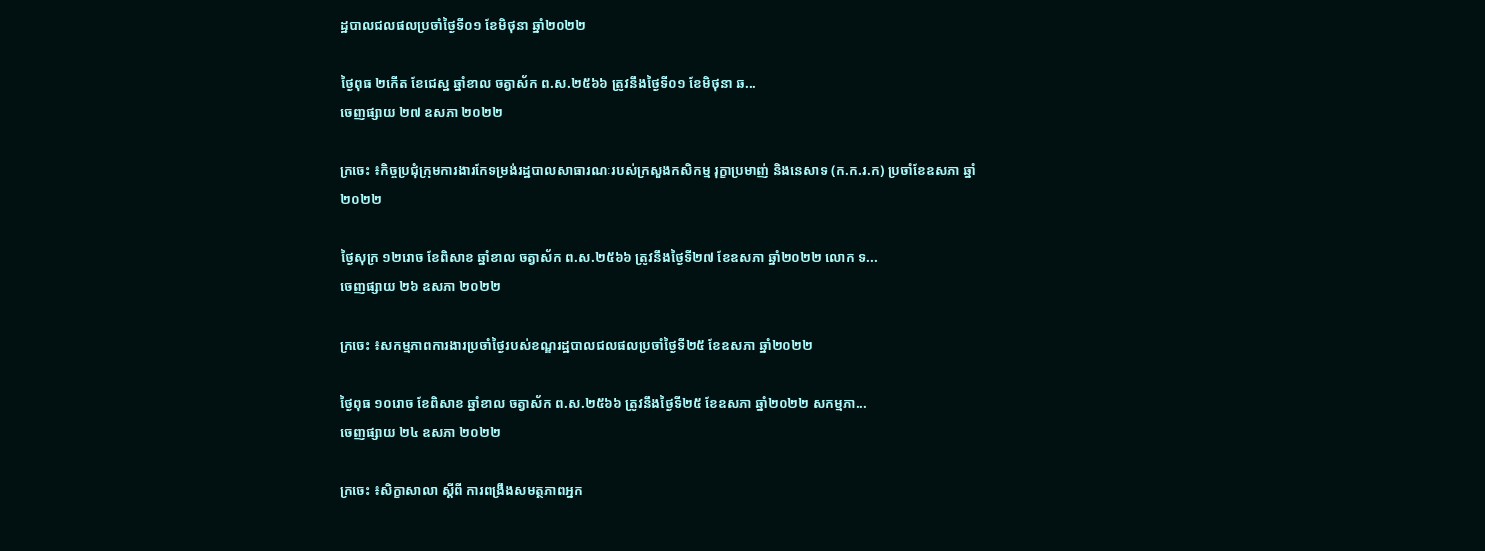ដ្ឋបាលជលផលប្រចាំថ្ងៃទី០១ ខែមិថុនា ឆ្នាំ២០២២

ថ្ងៃពុធ ២កើត ខែជេស្ឋ ឆ្នាំខាល ចត្វាស័ក ព.ស.២៥៦៦ ត្រូវនឹងថ្ងៃទី០១ ខែមិថុនា ឆ...
ចេញផ្សាយ ២៧ ឧសភា ២០២២

ក្រចេះ ៖កិច្ចប្រជុំក្រុមការងារកែទម្រង់រដ្ឋបាលសាធារណៈរបស់ក្រសួងកសិកម្ម រុក្ខាប្រមាញ់ និងនេសាទ (ក.ក.រ.ក) ប្រចាំខែឧសភា ឆ្នាំ២០២២

ថ្ងៃសុក្រ ១២រោច ខែពិសាខ ឆ្នាំខាល ចត្វាស័ក ព.ស.២៥៦៦ ត្រូវនឹងថ្ងៃទី២៧ ខែឧសភា ឆ្នាំ២០២២ លោក ទ...
ចេញផ្សាយ ២៦ ឧសភា ២០២២

ក្រចេះ ៖សកម្មភាពការងារប្រចាំថ្ងៃរបស់ខណ្ឌរដ្ឋបាលជលផលប្រចាំថ្ងៃទី២៥ ខែឧសភា ឆ្នាំ២០២២

ថ្ងៃពុធ ១០រោច ខែពិសាខ ឆ្នាំខាល ចត្វាស័ក ព.ស.២៥៦៦ ត្រូវនឹងថ្ងៃទី២៥ ខែឧសភា ឆ្នាំ២០២២ សកម្មភា...
ចេញផ្សាយ ២៤ ឧសភា ២០២២

ក្រចេះ ៖សិក្ខាសាលា ស្តីពី ការពង្រឹងសមត្ថភាពអ្នក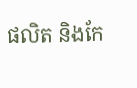ផលិត និងកែ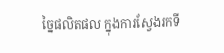ច្នៃផលិតផល ក្នុងការស្វែងរកទី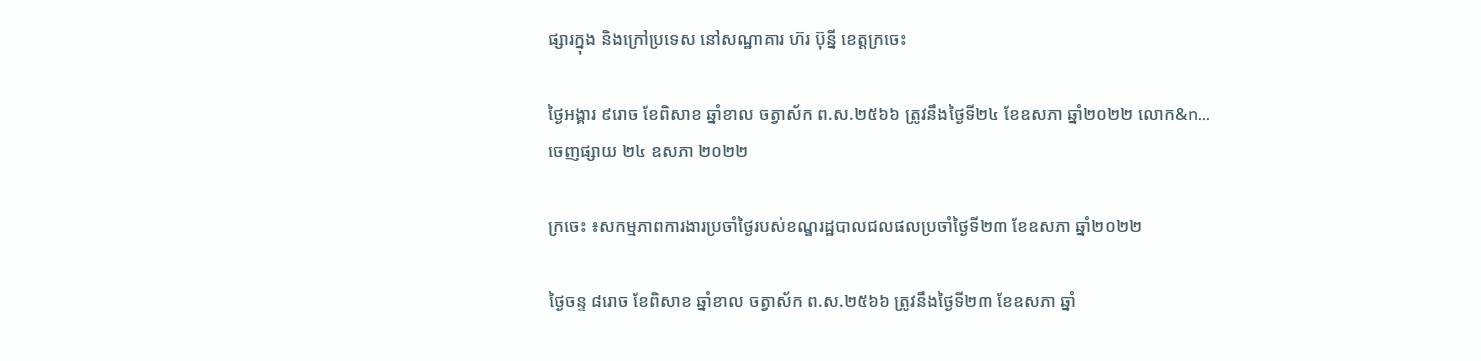ផ្សារក្នុង និងក្រៅប្រទេស នៅសណ្ឋាគារ ហ៊រ ប៊ុន្នី ខេត្តក្រចេះ

ថ្ងៃអង្គារ ៩រោច ខែពិសាខ ឆ្នាំខាល ចត្វាស័ក ព.ស.២៥៦៦ ត្រូវនឹងថ្ងៃទី២៤ ខែឧសភា ឆ្នាំ២០២២ លោក&n...
ចេញផ្សាយ ២៤ ឧសភា ២០២២

ក្រចេះ ៖សកម្មភាពការងារប្រចាំថ្ងៃរបស់ខណ្ឌរដ្ឋបាលជលផលប្រចាំថ្ងៃទី២៣ ខែឧសភា ឆ្នាំ២០២២

ថ្ងៃចន្ទ ៨រោច ខែពិសាខ ឆ្នាំខាល ចត្វាស័ក ព.ស.២៥៦៦ ត្រូវនឹងថ្ងៃទី២៣ ខែឧសភា ឆ្នាំ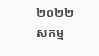២០២២ សកម្ម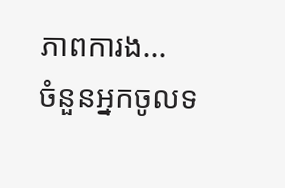ភាពការង...
ចំនួនអ្នកចូលទ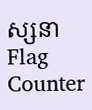ស្សនា
Flag Counter